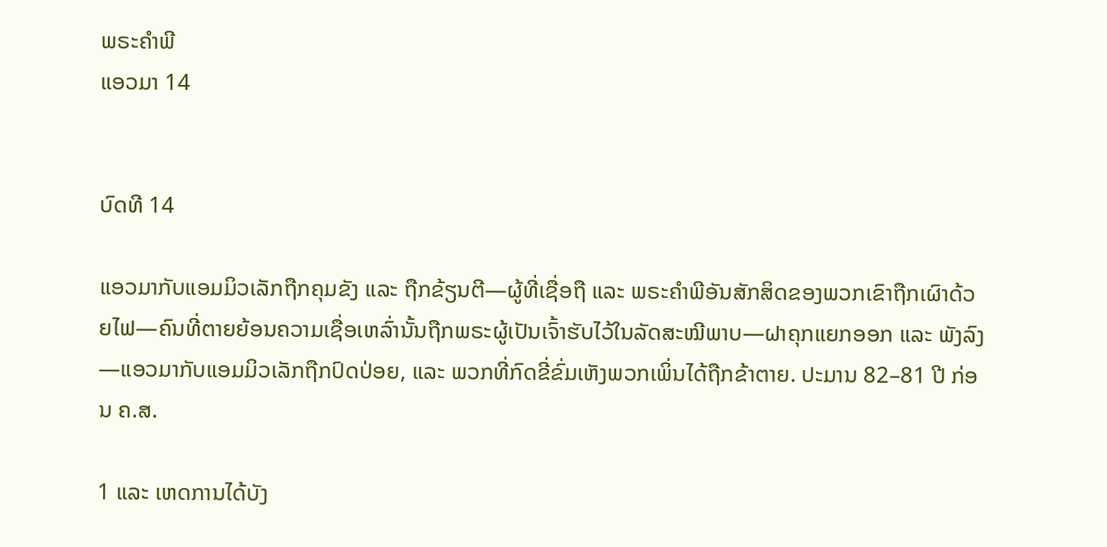ພຣະຄຳພີ
ແອວມາ 14


ບົດທີ 14

ແອວມາກັບແອມມິວເລັກຖືກຄຸມຂັງ ແລະ ຖືກຂ້ຽນຕີ—ຜູ້ທີ່ເຊື່ອຖື ແລະ ພຣະຄຳພີອັນສັກສິດຂອງພວກເຂົາຖືກເຜົາດ້ວຍໄຟ—ຄົນທີ່ຕາຍຍ້ອນຄວາມເຊື່ອເຫລົ່ານັ້ນຖືກພຣະຜູ້ເປັນເຈົ້າຮັບໄວ້ໃນລັດສະໝີພາບ—ຝາຄຸກແຍກອອກ ແລະ ພັງລົງ—ແອວມາກັບແອມມິວເລັກຖືກປົດປ່ອຍ, ແລະ ພວກທີ່ກົດຂີ່ຂົ່ມເຫັງພວກເພິ່ນໄດ້ຖືກຂ້າຕາຍ. ປະມານ 82–81 ປີ ກ່ອນ ຄ.ສ.

1 ແລະ ເຫດການໄດ້ບັງ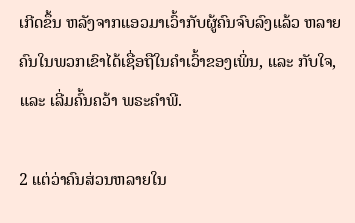ເກີດຂຶ້ນ ຫລັງຈາກແອວມາເວົ້າກັບຜູ້ຄົນຈົບລົງແລ້ວ ຫລາຍຄົນໃນພວກເຂົາໄດ້ເຊື່ອຖືໃນຄຳເວົ້າຂອງເພິ່ນ, ແລະ ກັບໃຈ, ແລະ ເລີ່ມຄົ້ນຄວ້າ ພຣະຄຳພີ.

2 ແຕ່ວ່າຄົນສ່ວນຫລາຍໃນ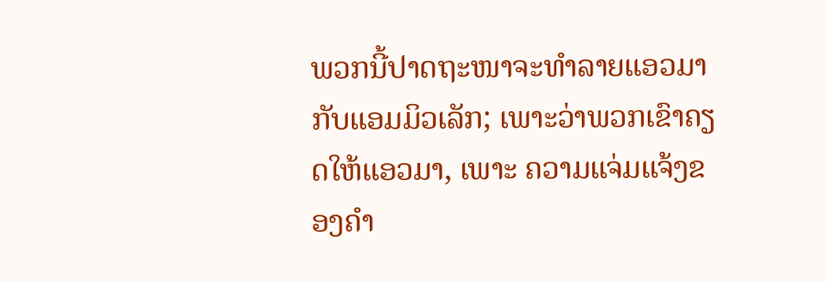ພວກນີ້ປາດຖະໜາຈະທຳລາຍແອວມາກັບແອມມິວເລັກ; ເພາະວ່າພວກເຂົາຄຽດໃຫ້ແອວມາ, ເພາະ ຄວາມແຈ່ມແຈ້ງຂອງຄຳ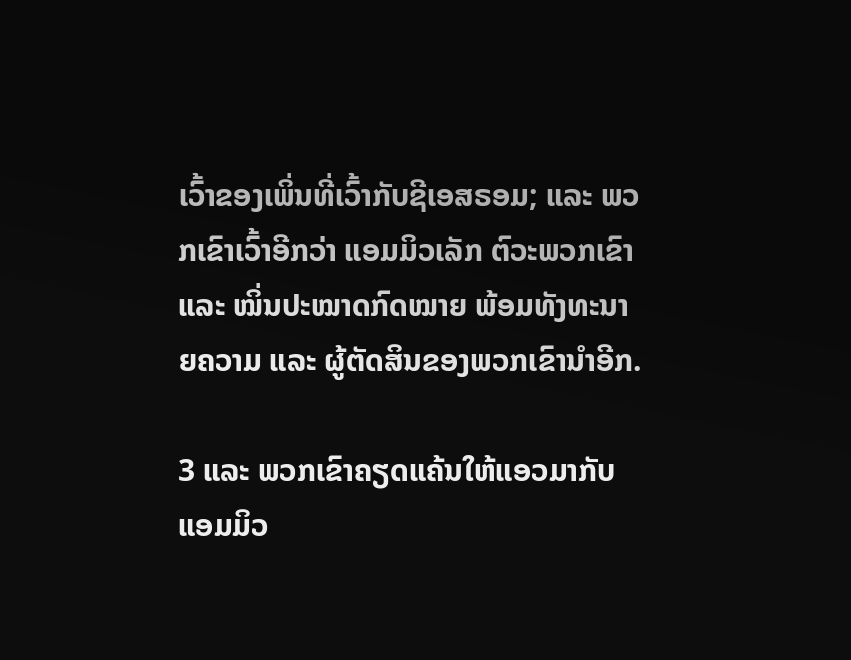ເວົ້າຂອງເພິ່ນທີ່ເວົ້າກັບຊີເອສຣອມ; ແລະ ພວກເຂົາເວົ້າອີກວ່າ ແອມມິວເລັກ ຕົວະພວກເຂົາ ແລະ ໝິ່ນປະໝາດກົດໝາຍ ພ້ອມທັງທະນາຍຄວາມ ແລະ ຜູ້ຕັດສິນຂອງພວກເຂົານຳອີກ.

3 ແລະ ພວກເຂົາຄຽດແຄ້ນໃຫ້ແອວມາກັບແອມມິວ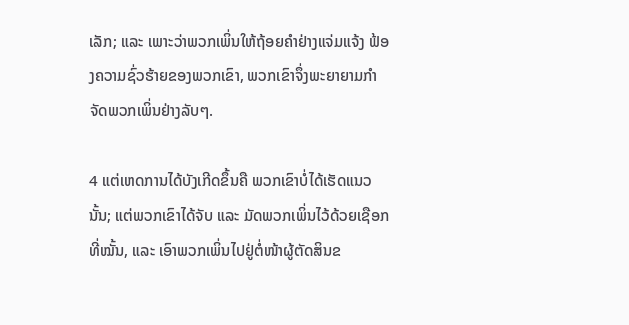ເລັກ; ແລະ ເພາະວ່າພວກເພິ່ນໃຫ້ຖ້ອຍຄຳຢ່າງແຈ່ມແຈ້ງ ຟ້ອງຄວາມຊົ່ວຮ້າຍຂອງພວກເຂົາ, ພວກເຂົາຈຶ່ງພະຍາຍາມກຳຈັດພວກເພິ່ນຢ່າງລັບໆ.

4 ແຕ່ເຫດການໄດ້ບັງເກີດຂຶ້ນຄື ພວກເຂົາບໍ່ໄດ້ເຮັດແນວນັ້ນ; ແຕ່ພວກເຂົາໄດ້ຈັບ ແລະ ມັດພວກເພິ່ນໄວ້ດ້ວຍເຊືອກທີ່ໝັ້ນ, ແລະ ເອົາພວກເພິ່ນໄປຢູ່ຕໍ່ໜ້າຜູ້ຕັດສິນຂ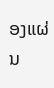ອງແຜ່ນ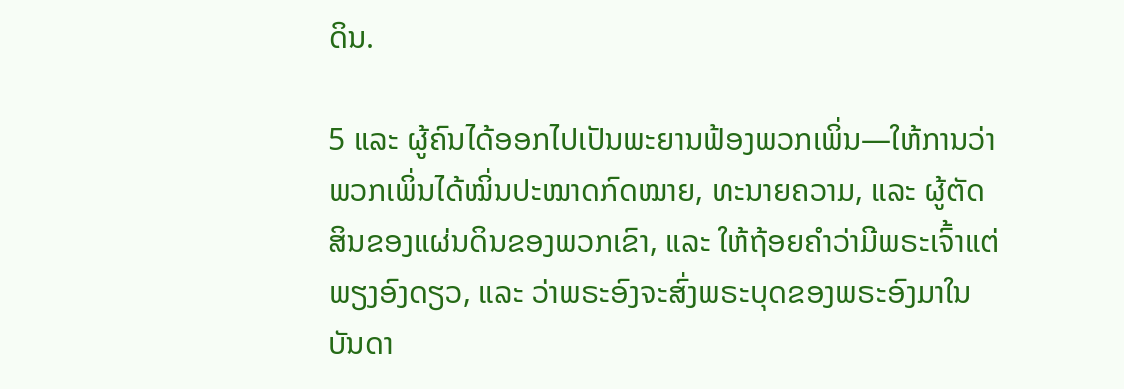ດິນ.

5 ແລະ ຜູ້ຄົນໄດ້ອອກໄປເປັນພະຍານຟ້ອງພວກເພິ່ນ—ໃຫ້ການວ່າ ພວກເພິ່ນໄດ້ໝິ່ນປະໝາດກົດໝາຍ, ທະນາຍຄວາມ, ແລະ ຜູ້ຕັດສິນຂອງແຜ່ນດິນຂອງພວກເຂົາ, ແລະ ໃຫ້ຖ້ອຍຄຳວ່າມີພຣະເຈົ້າແຕ່ພຽງອົງດຽວ, ແລະ ວ່າພຣະອົງຈະສົ່ງພຣະບຸດຂອງພຣະອົງມາໃນບັນດາ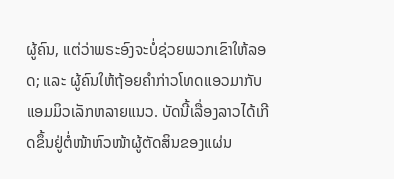ຜູ້ຄົນ, ແຕ່ວ່າພຣະອົງຈະບໍ່ຊ່ວຍພວກເຂົາໃຫ້ລອດ; ແລະ ຜູ້ຄົນໃຫ້ຖ້ອຍຄຳກ່າວໂທດແອວມາກັບແອມມິວເລັກຫລາຍແນວ. ບັດນີ້ເລື່ອງລາວໄດ້ເກີດຂຶ້ນຢູ່ຕໍ່ໜ້າຫົວໜ້າຜູ້ຕັດສິນຂອງແຜ່ນ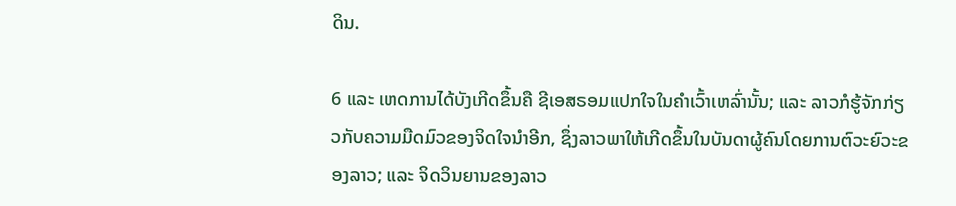ດິນ.

6 ແລະ ເຫດການໄດ້ບັງເກີດຂຶ້ນຄື ຊີເອສຣອມແປກໃຈໃນຄຳເວົ້າເຫລົ່ານັ້ນ; ແລະ ລາວກໍຮູ້ຈັກກ່ຽວກັບຄວາມມືດມົວຂອງຈິດໃຈນຳອີກ, ຊຶ່ງລາວພາໃຫ້ເກີດຂຶ້ນໃນບັນດາຜູ້ຄົນໂດຍການຕົວະຍົວະຂອງລາວ; ແລະ ຈິດວິນຍານຂອງລາວ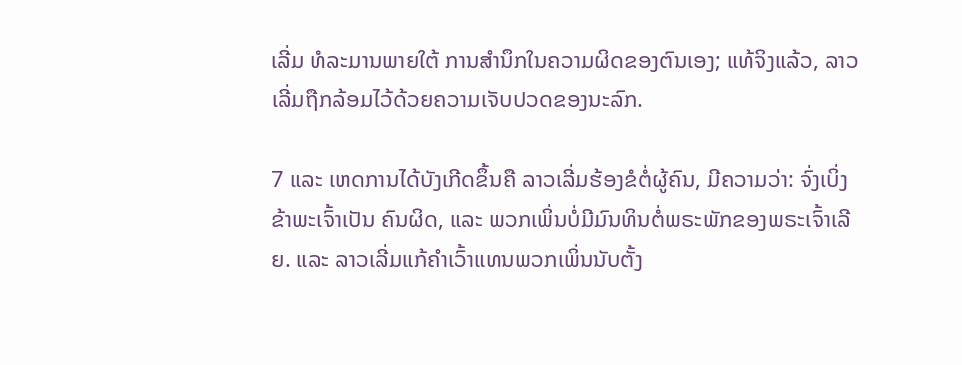ເລີ່ມ ທໍລະມານພາຍໃຕ້ ການສຳນຶກໃນຄວາມຜິດຂອງຕົນເອງ; ແທ້ຈິງແລ້ວ, ລາວເລີ່ມຖືກລ້ອມໄວ້ດ້ວຍຄວາມເຈັບປວດຂອງນະລົກ.

7 ແລະ ເຫດການໄດ້ບັງເກີດຂຶ້ນຄື ລາວເລີ່ມຮ້ອງຂໍຕໍ່ຜູ້ຄົນ, ມີຄວາມວ່າ: ຈົ່ງເບິ່ງຂ້າພະເຈົ້າເປັນ ຄົນຜິດ, ແລະ ພວກເພິ່ນບໍ່ມີມົນທິນຕໍ່ພຣະພັກຂອງພຣະເຈົ້າເລີຍ. ແລະ ລາວເລີ່ມແກ້ຄຳເວົ້າແທນພວກເພິ່ນນັບຕັ້ງ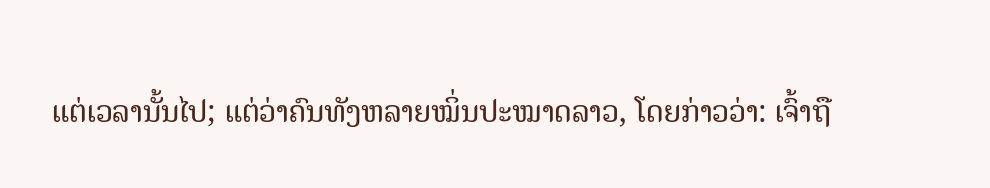ແຕ່ເວລານັ້ນໄປ; ແຕ່ວ່າຄົນທັງຫລາຍໝິ່ນປະໝາດລາວ, ໂດຍກ່າວວ່າ: ເຈົ້າຖື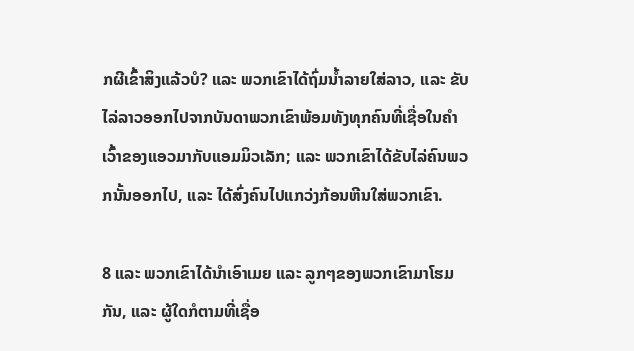ກຜີເຂົ້າສິງແລ້ວບໍ? ແລະ ພວກເຂົາໄດ້ຖົ່ມນ້ຳລາຍໃສ່ລາວ, ແລະ ຂັບໄລ່ລາວອອກໄປຈາກບັນດາພວກເຂົາພ້ອມທັງທຸກຄົນທີ່ເຊື່ອໃນຄຳເວົ້າຂອງແອວມາກັບແອມມິວເລັກ; ແລະ ພວກເຂົາໄດ້ຂັບໄລ່ຄົນພວກນັ້ນອອກໄປ, ແລະ ໄດ້ສົ່ງຄົນໄປແກວ່ງກ້ອນຫີນໃສ່ພວກເຂົາ.

8 ແລະ ພວກເຂົາໄດ້ນຳເອົາເມຍ ແລະ ລູກໆຂອງພວກເຂົາມາໂຮມກັນ, ແລະ ຜູ້ໃດກໍຕາມທີ່ເຊື່ອ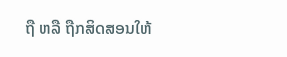ຖື ຫລື ຖືກສິດສອນໃຫ້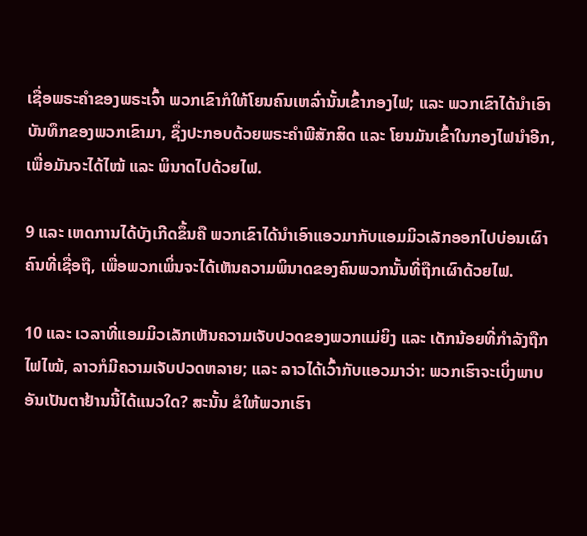ເຊື່ອພຣະຄຳຂອງພຣະເຈົ້າ ພວກເຂົາກໍໃຫ້ໂຍນຄົນເຫລົ່ານັ້ນເຂົ້າກອງໄຟ; ແລະ ພວກເຂົາໄດ້ນຳເອົາບັນທຶກຂອງພວກເຂົາມາ, ຊຶ່ງປະກອບດ້ວຍພຣະຄຳພີສັກສິດ ແລະ ໂຍນມັນເຂົ້າໃນກອງໄຟນຳອີກ, ເພື່ອມັນຈະໄດ້ໄໝ້ ແລະ ພິນາດໄປດ້ວຍໄຟ.

9 ແລະ ເຫດການໄດ້ບັງເກີດຂຶ້ນຄື ພວກເຂົາໄດ້ນຳເອົາແອວມາກັບແອມມິວເລັກອອກໄປບ່ອນເຜົາຄົນທີ່ເຊື່ອຖື, ເພື່ອພວກເພິ່ນຈະໄດ້ເຫັນຄວາມພິນາດຂອງຄົນພວກນັ້ນທີ່ຖືກເຜົາດ້ວຍໄຟ.

10 ແລະ ເວລາທີ່ແອມມິວເລັກເຫັນຄວາມເຈັບປວດຂອງພວກແມ່ຍິງ ແລະ ເດັກນ້ອຍທີ່ກຳລັງຖືກໄຟໄໝ້, ລາວກໍມີຄວາມເຈັບປວດຫລາຍ; ແລະ ລາວໄດ້ເວົ້າກັບແອວມາວ່າ: ພວກເຮົາຈະເບິ່ງພາບອັນເປັນຕາຢ້ານນີ້ໄດ້ແນວໃດ? ສະນັ້ນ ຂໍໃຫ້ພວກເຮົາ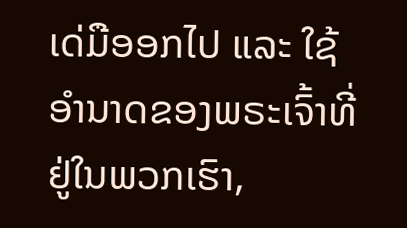ເດ່ມືອອກໄປ ແລະ ໃຊ້ ອຳນາດຂອງພຣະເຈົ້າທີ່ຢູ່ໃນພວກເຮົາ,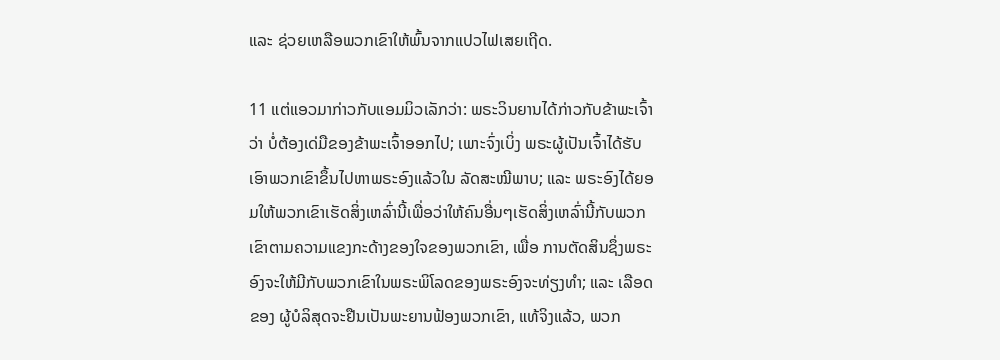ແລະ ຊ່ວຍເຫລືອພວກເຂົາໃຫ້ພົ້ນຈາກແປວໄຟເສຍເຖີດ.

11 ແຕ່ແອວມາກ່າວກັບແອມມິວເລັກວ່າ: ພຣະວິນຍານໄດ້ກ່າວກັບຂ້າພະເຈົ້າວ່າ ບໍ່ຕ້ອງເດ່ມືຂອງຂ້າພະເຈົ້າອອກໄປ; ເພາະຈົ່ງເບິ່ງ ພຣະຜູ້ເປັນເຈົ້າໄດ້ຮັບເອົາພວກເຂົາຂຶ້ນໄປຫາພຣະອົງແລ້ວໃນ ລັດສະໝີພາບ; ແລະ ພຣະອົງໄດ້ຍອມໃຫ້ພວກເຂົາເຮັດສິ່ງເຫລົ່ານີ້ເພື່ອວ່າໃຫ້ຄົນອື່ນໆເຮັດສິ່ງເຫລົ່ານີ້ກັບພວກເຂົາຕາມຄວາມແຂງກະດ້າງຂອງໃຈຂອງພວກເຂົາ, ເພື່ອ ການຕັດສິນຊຶ່ງພຣະອົງຈະໃຫ້ມີກັບພວກເຂົາໃນພຣະພິໂລດຂອງພຣະອົງຈະທ່ຽງທຳ; ແລະ ເລືອດຂອງ ຜູ້ບໍລິສຸດຈະຢືນເປັນພະຍານຟ້ອງພວກເຂົາ, ແທ້ຈິງແລ້ວ, ພວກ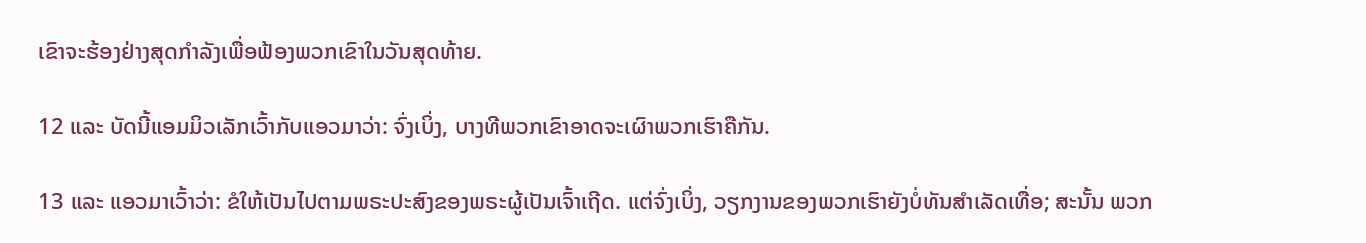ເຂົາຈະຮ້ອງຢ່າງສຸດກຳລັງເພື່ອຟ້ອງພວກເຂົາໃນວັນສຸດທ້າຍ.

12 ແລະ ບັດນີ້ແອມມິວເລັກເວົ້າກັບແອວມາວ່າ: ຈົ່ງເບິ່ງ, ບາງທີພວກເຂົາອາດຈະເຜົາພວກເຮົາຄືກັນ.

13 ແລະ ແອວມາເວົ້າວ່າ: ຂໍໃຫ້ເປັນໄປຕາມພຣະປະສົງຂອງພຣະຜູ້ເປັນເຈົ້າເຖີດ. ແຕ່ຈົ່ງເບິ່ງ, ວຽກງານຂອງພວກເຮົາຍັງບໍ່ທັນສຳເລັດເທື່ອ; ສະນັ້ນ ພວກ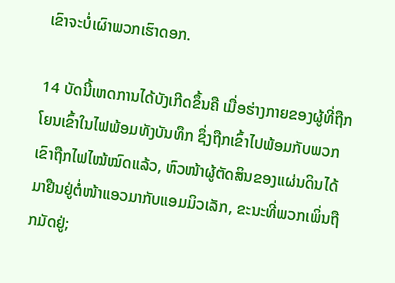ເຂົາຈະບໍ່ເຜົາພວກເຮົາດອກ.

14 ບັດນີ້ເຫດການໄດ້ບັງເກີດຂຶ້ນຄື ເມື່ອຮ່າງກາຍຂອງຜູ້ທີ່ຖືກໂຍນເຂົ້າໃນໄຟພ້ອມທັງບັນທຶກ ຊຶ່ງຖືກເຂົ້າໄປພ້ອມກັບພວກເຂົາຖືກໄຟໄໝ້ໝົດແລ້ວ, ຫົວໜ້າຜູ້ຕັດສິນຂອງແຜ່ນດິນໄດ້ມາຢືນຢູ່ຕໍ່ໜ້າແອວມາກັບແອມມິວເລັກ, ຂະນະທີ່ພວກເພິ່ນຖືກມັດຢູ່;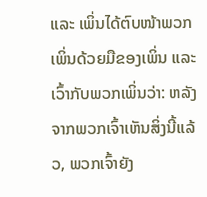ແລະ ເພິ່ນໄດ້ຕົບໜ້າພວກເພິ່ນດ້ວຍມືຂອງເພິ່ນ ແລະ ເວົ້າກັບພວກເພິ່ນວ່າ: ຫລັງຈາກພວກເຈົ້າເຫັນສິ່ງນີ້ແລ້ວ, ພວກເຈົ້າຍັງ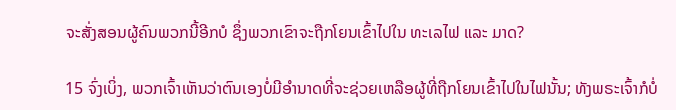ຈະສັ່ງສອນຜູ້ຄົນພວກນີ້ອີກບໍ ຊຶ່ງພວກເຂົາຈະຖືກໂຍນເຂົ້າໄປໃນ ທະເລໄຟ ແລະ ມາດ?

15 ຈົ່ງເບິ່ງ, ພວກເຈົ້າເຫັນວ່າຕົນເອງບໍ່ມີອຳນາດທີ່ຈະຊ່ວຍເຫລືອຜູ້ທີ່ຖືກໂຍນເຂົ້າໄປໃນໄຟນັ້ນ; ທັງພຣະເຈົ້າກໍບໍ່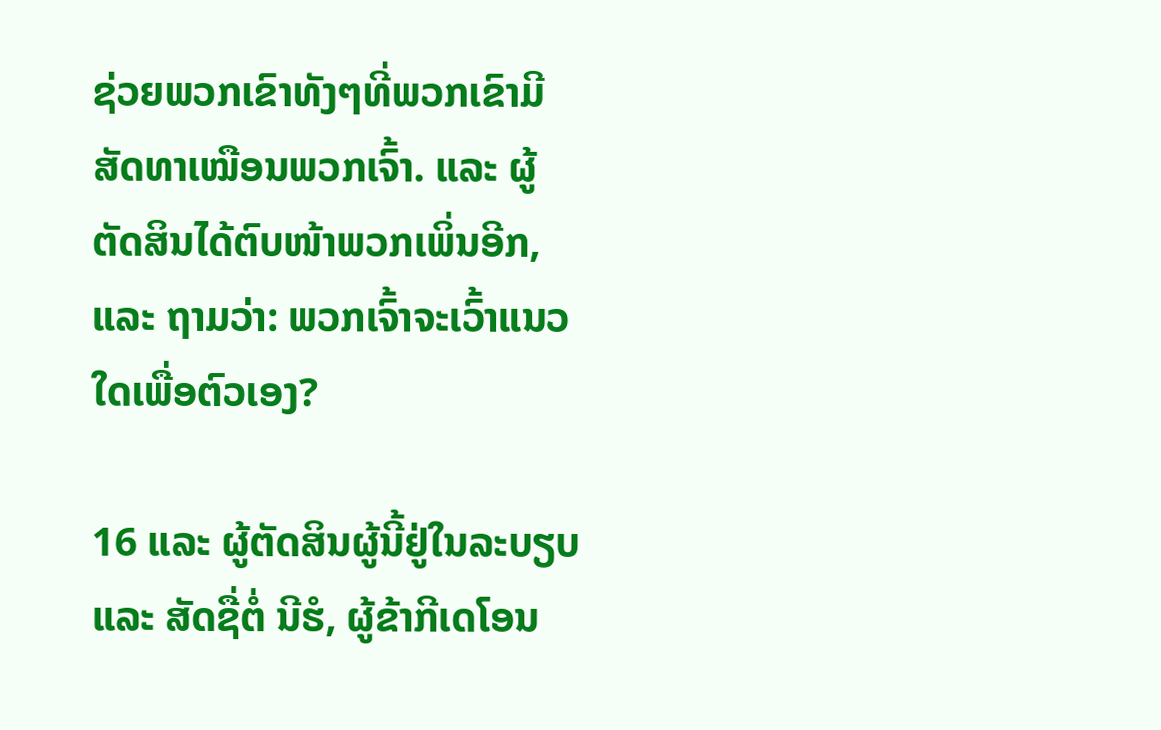ຊ່ວຍພວກເຂົາທັງໆທີ່ພວກເຂົາມີສັດທາເໝືອນພວກເຈົ້າ. ແລະ ຜູ້ຕັດສິນໄດ້ຕົບໜ້າພວກເພິ່ນອີກ, ແລະ ຖາມວ່າ: ພວກເຈົ້າຈະເວົ້າແນວໃດເພື່ອຕົວເອງ?

16 ແລະ ຜູ້ຕັດສິນຜູ້ນີ້ຢູ່ໃນລະບຽບ ແລະ ສັດຊື່ຕໍ່ ນີຮໍ, ຜູ້ຂ້າກີເດໂອນ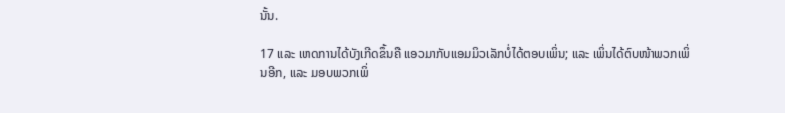ນັ້ນ.

17 ແລະ ເຫດການໄດ້ບັງເກີດຂຶ້ນຄື ແອວມາກັບແອມມິວເລັກບໍ່ໄດ້ຕອບເພິ່ນ; ແລະ ເພິ່ນໄດ້ຕົບໜ້າພວກເພິ່ນອີກ, ແລະ ມອບພວກເພິ່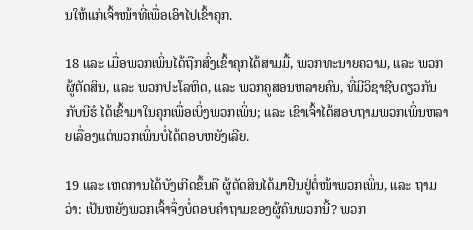ນໃຫ້ແກ່ເຈົ້າໜ້າທີ່ເພື່ອເອົາໄປເຂົ້າຄຸກ.

18 ແລະ ເມື່ອພວກເພິ່ນໄດ້ຖືກສົ່ງເຂົ້າຄຸກໄດ້ສາມມື້, ພວກທະນາຍຄວາມ, ແລະ ພວກຜູ້ຕັດສິນ, ແລະ ພວກປະໂລຫິດ, ແລະ ພວກຄູສອນຫລາຍຄົນ, ທີ່ມີວິຊາຊີບດຽວກັນກັບນີຮໍ ໄດ້ເຂົ້າມາໃນຄຸກເພື່ອເບິ່ງພວກເພິ່ນ; ແລະ ເຂົາເຈົ້າໄດ້ສອບຖາມພວກເພິ່ນຫລາຍເລື່ອງແຕ່ພວກເພິ່ນບໍ່ໄດ້ຕອບຫຍັງເລີຍ.

19 ແລະ ເຫດການໄດ້ບັງເກີດຂຶ້ນຄື ຜູ້ຕັດສິນໄດ້ມາຢືນຢູ່ຕໍ່ໜ້າພວກເພິ່ນ, ແລະ ຖາມວ່າ: ເປັນຫຍັງພວກເຈົ້າຈຶ່ງບໍ່ຕອບຄຳຖາມຂອງຜູ້ຄົນພວກນີ້? ພວກ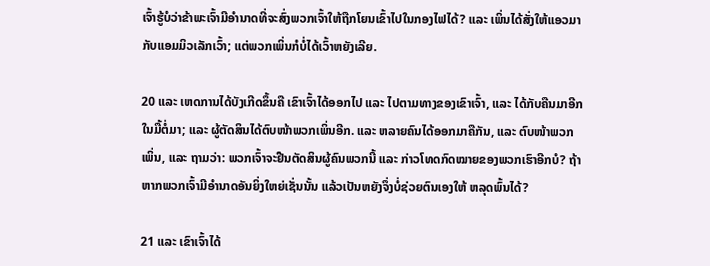ເຈົ້າຮູ້ບໍວ່າຂ້າພະເຈົ້າມີອຳນາດທີ່ຈະສົ່ງພວກເຈົ້າໃຫ້ຖືກໂຍນເຂົ້າໄປໃນກອງໄຟໄດ້? ແລະ ເພິ່ນໄດ້ສັ່ງໃຫ້ແອວມາກັບແອມມິວເລັກເວົ້າ; ແຕ່ພວກເພິ່ນກໍບໍ່ໄດ້ເວົ້າຫຍັງເລີຍ.

20 ແລະ ເຫດການໄດ້ບັງເກີດຂຶ້ນຄື ເຂົາເຈົ້າໄດ້ອອກໄປ ແລະ ໄປຕາມທາງຂອງເຂົາເຈົ້າ, ແລະ ໄດ້ກັບຄືນມາອີກໃນມື້ຕໍ່ມາ; ແລະ ຜູ້ຕັດສິນໄດ້ຕົບໜ້າພວກເພິ່ນອີກ. ແລະ ຫລາຍຄົນໄດ້ອອກມາຄືກັນ, ແລະ ຕົບໜ້າພວກເພິ່ນ, ແລະ ຖາມວ່າ: ພວກເຈົ້າຈະຢືນຕັດສິນຜູ້ຄົນພວກນີ້ ແລະ ກ່າວໂທດກົດໝາຍຂອງພວກເຮົາອີກບໍ? ຖ້າຫາກພວກເຈົ້າມີອຳນາດອັນຍິ່ງໃຫຍ່ເຊັ່ນນັ້ນ ແລ້ວເປັນຫຍັງຈຶ່ງບໍ່ຊ່ວຍຕົນເອງໃຫ້ ຫລຸດພົ້ນໄດ້?

21 ແລະ ເຂົາເຈົ້າໄດ້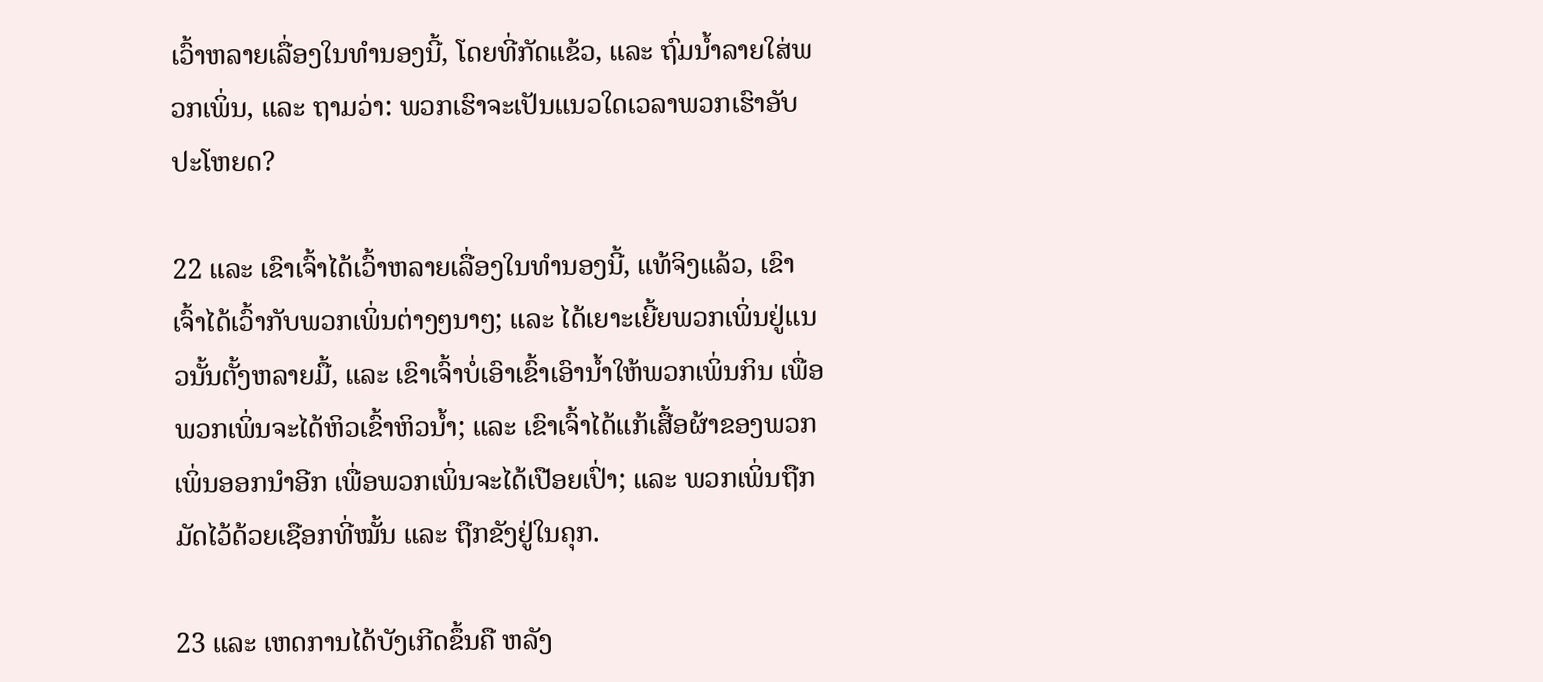ເວົ້າຫລາຍເລື່ອງໃນທຳນອງນີ້, ໂດຍທີ່ກັດແຂ້ວ, ແລະ ຖົ່ມນ້ຳລາຍໃສ່ພວກເພິ່ນ, ແລະ ຖາມວ່າ: ພວກເຮົາຈະເປັນແນວໃດເວລາພວກເຮົາອັບປະໂຫຍດ?

22 ແລະ ເຂົາເຈົ້າໄດ້ເວົ້າຫລາຍເລື່ອງໃນທຳນອງນີ້, ແທ້ຈິງແລ້ວ, ເຂົາເຈົ້າໄດ້ເວົ້າກັບພວກເພິ່ນຕ່າງໆນາໆ; ແລະ ໄດ້ເຍາະເຍີ້ຍພວກເພິ່ນຢູ່ແນວນັ້ນຕັ້ງຫລາຍມື້, ແລະ ເຂົາເຈົ້າບໍ່ເອົາເຂົ້າເອົານ້ຳໃຫ້ພວກເພິ່ນກິນ ເພື່ອພວກເພິ່ນຈະໄດ້ຫິວເຂົ້າຫິວນ້ຳ; ແລະ ເຂົາເຈົ້າໄດ້ແກ້ເສື້ອຜ້າຂອງພວກເພິ່ນອອກນຳອີກ ເພື່ອພວກເພິ່ນຈະໄດ້ເປືອຍເປົ່າ; ແລະ ພວກເພິ່ນຖືກມັດໄວ້ດ້ວຍເຊືອກທີ່ໝັ້ນ ແລະ ຖືກຂັງຢູ່ໃນຄຸກ.

23 ແລະ ເຫດການໄດ້ບັງເກີດຂຶ້ນຄື ຫລັງ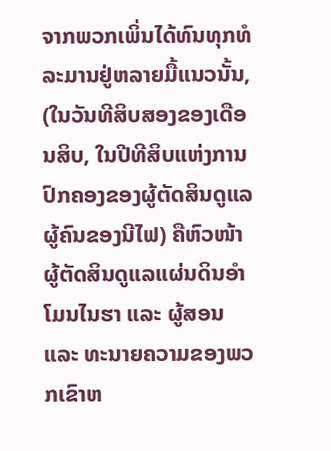ຈາກພວກເພິ່ນໄດ້ທົນທຸກທໍລະມານຢູ່ຫລາຍມື້ແນວນັ້ນ, (ໃນວັນທີສິບສອງຂອງເດືອນສິບ, ໃນປີທີສິບແຫ່ງການປົກຄອງຂອງຜູ້ຕັດສິນດູແລຜູ້ຄົນຂອງນີໄຟ) ຄືຫົວໜ້າຜູ້ຕັດສິນດູແລແຜ່ນດິນອຳໂມນໄນຮາ ແລະ ຜູ້ສອນ ແລະ ທະນາຍຄວາມຂອງພວກເຂົາຫ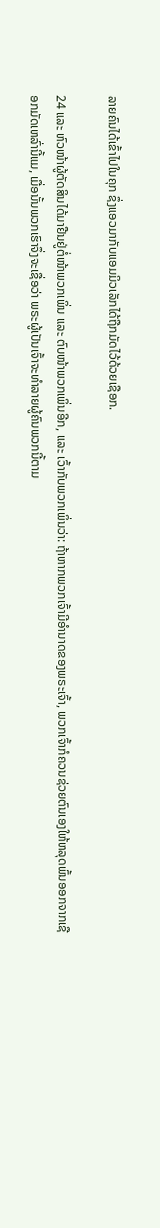ລາຍຄົນໄດ້ເຂົ້າໄປໃນຄຸກ ຊຶ່ງແອວມາກັບແອມມິວເລັກໄດ້ຖືກມັດໄວ້ດ້ວຍເຊືອກ.

24 ແລະ ຫົວໜ້າຜູ້ຕັດສິນໄດ້ມາຢືນຢູ່ຕໍ່ໜ້າພວກເພິ່ນ ແລະ ຕົບໜ້າພວກເພິ່ນອີກ, ແລະ ເວົ້າກັບພວກເພິ່ນວ່າ: ຖ້າຫາກພວກເຈົ້າມີອຳນາດຂອງພຣະເຈົ້າ, ພວກເຈົ້າກໍຄວນຊ່ວຍຕົນເອງໃຫ້ຫລຸດພົ້ນອອກຈາກເຊືອກມັດເຫລົ່ານີ້ແມ, ເມື່ອນັ້ນພວກເຮົາຈຶ່ງຈະເຊື່ອວ່າ ພຣະຜູ້ເປັນເຈົ້າຈະທຳລາຍຜູ້ຄົນພວກນີ້ຕາມ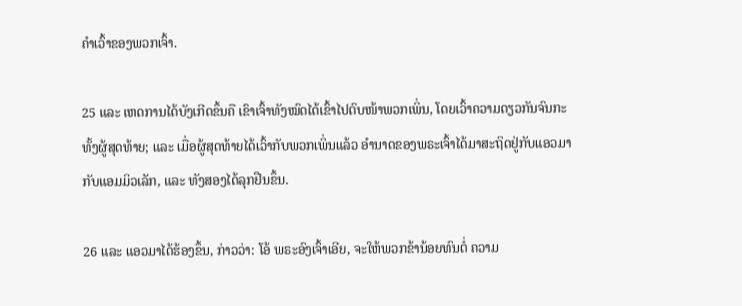ຄຳເວົ້າຂອງພວກເຈົ້າ.

25 ແລະ ເຫດການໄດ້ບັງເກີດຂຶ້ນຄື ເຂົາເຈົ້າທັງໝົດໄດ້ເຂົ້າໄປຕົບໜ້າພວກເພິ່ນ, ໂດຍເວົ້າຄວາມດຽວກັນຈົນກະທັ້ງຜູ້ສຸດທ້າຍ; ແລະ ເມື່ອຜູ້ສຸດທ້າຍໄດ້ເວົ້າກັບພວກເພິ່ນແລ້ວ ອຳນາດຂອງພຣະເຈົ້າໄດ້ມາສະຖິດຢູ່ກັບແອວມາກັບແອມມິວເລັກ, ແລະ ທັງສອງໄດ້ລຸກຢືນຂຶ້ນ.

26 ແລະ ແອວມາໄດ້ຮ້ອງຂຶ້ນ, ກ່າວວ່າ: ໂອ້ ພຣະອົງເຈົ້າເອີຍ, ຈະໃຫ້ພວກຂ້ານ້ອຍທົນຕໍ່ ຄວາມ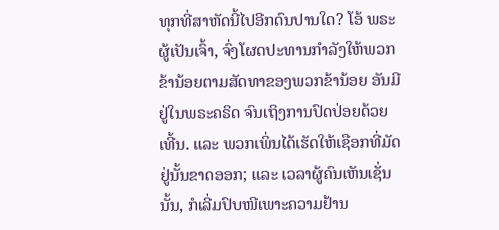ທຸກທີ່ສາຫັດນີ້ໄປອີກດົນປານໃດ? ໂອ້ ພຣະຜູ້ເປັນເຈົ້າ, ຈົ່ງໂຜດປະທານກຳລັງໃຫ້ພວກຂ້ານ້ອຍຕາມສັດທາຂອງພວກຂ້ານ້ອຍ ອັນມີຢູ່ໃນພຣະຄຣິດ ຈົນເຖິງການປົດປ່ອຍດ້ວຍເທີ້ນ. ແລະ ພວກເພິ່ນໄດ້ເຮັດໃຫ້ເຊືອກທີ່ມັດຢູ່ນັ້ນຂາດອອກ; ແລະ ເວລາຜູ້ຄົນເຫັນເຊັ່ນນັ້ນ, ກໍເລີ່ມປົບໜີເພາະຄວາມຢ້ານ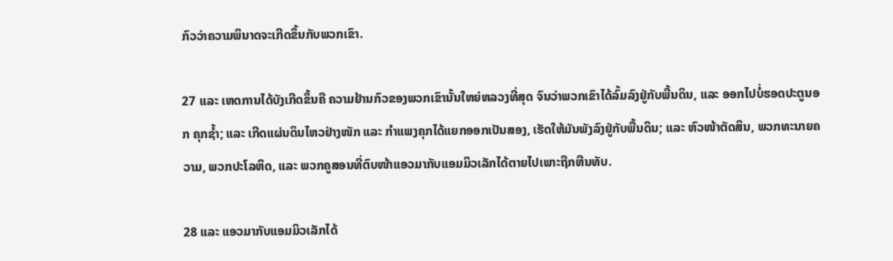ກົວວ່າຄວາມພິນາດຈະເກີດຂຶ້ນກັບພວກເຂົາ.

27 ແລະ ເຫດການໄດ້ບັງເກີດຂຶ້ນຄື ຄວາມຢ້ານກົວຂອງພວກເຂົານັ້ນໃຫຍ່ຫລວງທີ່ສຸດ ຈົນວ່າພວກເຂົາໄດ້ລົ້ມລົງຢູ່ກັບພື້ນດິນ, ແລະ ອອກໄປບໍ່ຮອດປະຕູນອກ ຄຸກຊ້ຳ; ແລະ ເກີດແຜ່ນດິນໄຫວຢ່າງໜັກ ແລະ ກຳແພງຄຸກໄດ້ແຍກອອກເປັນສອງ, ເຮັດໃຫ້ມັນພັງລົງຢູ່ກັບພື້ນດິນ; ແລະ ຫົວໜ້າຕັດສິນ, ພວກທະນາຍຄວາມ, ພວກປະໂລຫິດ, ແລະ ພວກຄູສອນທີ່ຕົບໜ້າແອວມາກັບແອມມິວເລັກໄດ້ຕາຍໄປເພາະຖືກຫີນທັບ.

28 ແລະ ແອວມາກັບແອມມິວເລັກໄດ້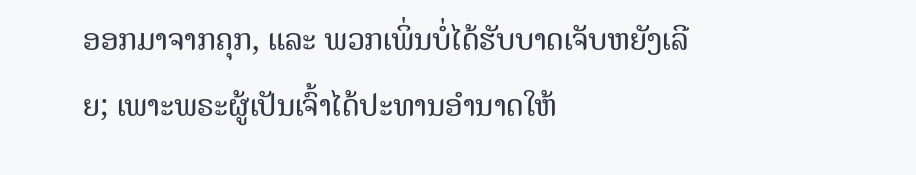ອອກມາຈາກຄຸກ, ແລະ ພວກເພິ່ນບໍ່ໄດ້ຮັບບາດເຈັບຫຍັງເລີຍ; ເພາະພຣະຜູ້ເປັນເຈົ້າໄດ້ປະທານອຳນາດໃຫ້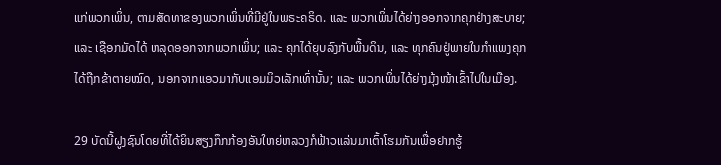ແກ່ພວກເພິ່ນ, ຕາມສັດທາຂອງພວກເພິ່ນທີ່ມີຢູ່ໃນພຣະຄຣິດ. ແລະ ພວກເພິ່ນໄດ້ຍ່າງອອກຈາກຄຸກຢ່າງສະບາຍ; ແລະ ເຊືອກມັດໄດ້ ຫລຸດອອກຈາກພວກເພິ່ນ; ແລະ ຄຸກໄດ້ຍຸບລົງກັບພື້ນດິນ, ແລະ ທຸກຄົນຢູ່ພາຍໃນກຳແພງຄຸກໄດ້ຖືກຂ້າຕາຍໝົດ, ນອກຈາກແອວມາກັບແອມມິວເລັກເທົ່ານັ້ນ; ແລະ ພວກເພິ່ນໄດ້ຍ່າງມຸ້ງໜ້າເຂົ້າໄປໃນເມືອງ.

29 ບັດນີ້ຝູງຊົນໂດຍທີ່ໄດ້ຍິນສຽງກຶກກ້ອງອັນໃຫຍ່ຫລວງກໍຟ້າວແລ່ນມາເຕົ້າໂຮມກັນເພື່ອຢາກຮູ້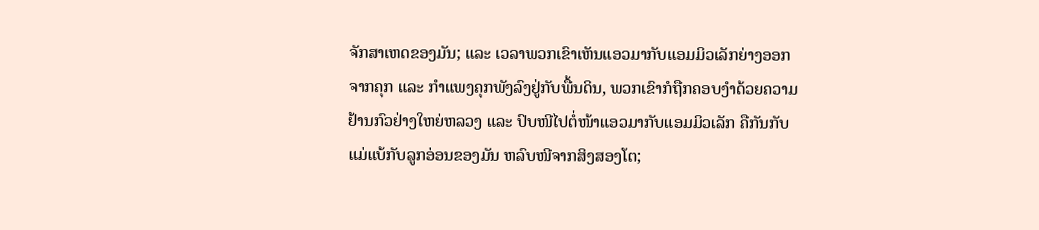ຈັກສາເຫດຂອງມັນ; ແລະ ເວລາພວກເຂົາເຫັນແອວມາກັບແອມມິວເລັກຍ່າງອອກຈາກຄຸກ ແລະ ກຳແພງຄຸກພັງລົງຢູ່ກັບພື້ນດິນ, ພວກເຂົາກໍຖືກຄອບງຳດ້ວຍຄວາມຢ້ານກົວຢ່າງໃຫຍ່ຫລວງ ແລະ ປົບໜີໄປຕໍ່ໜ້າແອວມາກັບແອມມິວເລັກ ຄືກັນກັບແມ່ແບ້ກັບລູກອ່ອນຂອງມັນ ຫລົບໜີຈາກສິງສອງໂຕ;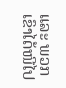ແລະ ພວກເຂົາໄດ້ໜີໄປ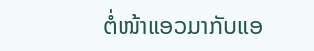ຕໍ່ໜ້າແອວມາກັບແອ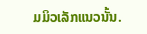ມມິວເລັກແນວນັ້ນ.